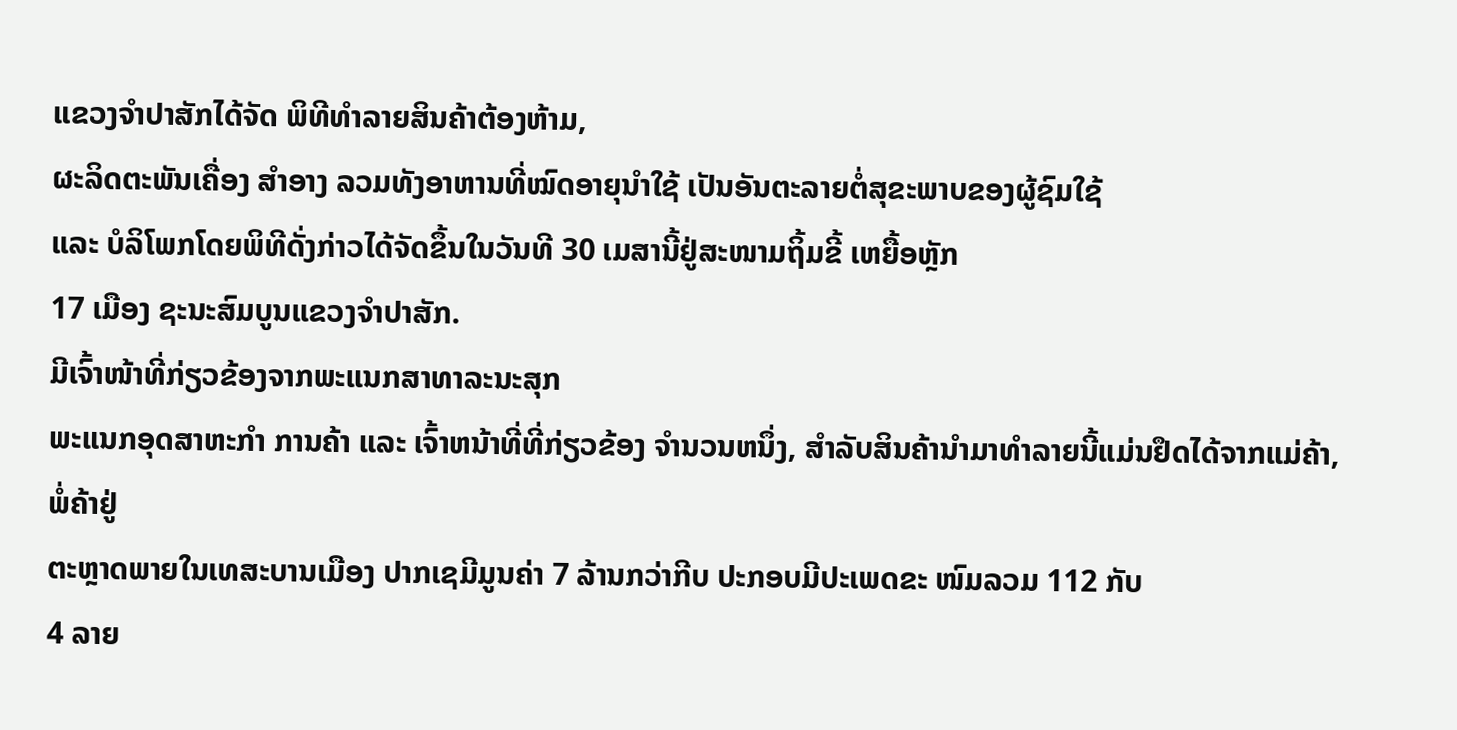ແຂວງຈຳປາສັກໄດ້ຈັດ ພິທີທຳລາຍສິນຄ້າຕ້ອງຫ້າມ,
ຜະລິດຕະພັນເຄື່ອງ ສຳອາງ ລວມທັງອາຫານທີ່ໝົດອາຍຸນຳໃຊ້ ເປັນອັນຕະລາຍຕໍ່ສຸຂະພາບຂອງຜູ້ຊົມໃຊ້
ແລະ ບໍລິໂພກໂດຍພິທີດັ່ງກ່າວໄດ້ຈັດຂຶ້ນໃນວັນທີ 30 ເມສານີ້ຢູ່ສະໜາມຖິ້ມຂີ້ ເຫຍື້ອຫຼັກ
17 ເມືອງ ຊະນະສົມບູນແຂວງຈຳປາສັກ.
ມີເຈົ້າໜ້າທີ່ກ່ຽວຂ້ອງຈາກພະແນກສາທາລະນະສຸກ
ພະແນກອຸດສາຫະກຳ ການຄ້າ ແລະ ເຈົ້າຫນ້າທີ່ທີ່ກ່ຽວຂ້ອງ ຈຳນວນຫນຶ່ງ, ສຳລັບສິນຄ້ານຳມາທຳລາຍນີ້ແມ່ນຢຶດໄດ້ຈາກແມ່ຄ້າ,ພໍ່ຄ້າຢູ່
ຕະຫຼາດພາຍໃນເທສະບານເມືອງ ປາກເຊມີມູນຄ່າ 7 ລ້ານກວ່າກີບ ປະກອບມີປະເພດຂະ ໜົມລວມ 112 ກັບ
4 ລາຍ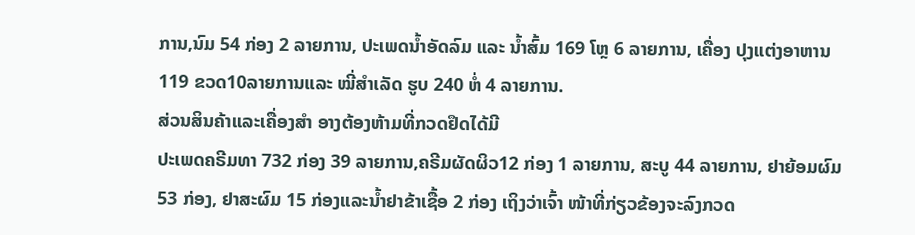ການ,ນົມ 54 ກ່ອງ 2 ລາຍການ, ປະເພດນ້ຳອັດລົມ ແລະ ນ້ຳສົ້ມ 169 ໂຫຼ 6 ລາຍການ, ເຄື່ອງ ປຸງແຕ່ງອາຫານ
119 ຂວດ10ລາຍການແລະ ໝີ່ສຳເລັດ ຮູບ 240 ຫໍ່ 4 ລາຍການ.
ສ່ວນສິນຄ້າແລະເຄື່ອງສຳ ອາງຕ້ອງຫ້າມທີ່ກວດຢຶດໄດ້ມີ
ປະເພດຄຣີມທາ 732 ກ່ອງ 39 ລາຍການ,ຄຣີມຜັດຜິວ12 ກ່ອງ 1 ລາຍການ, ສະບູ 44 ລາຍການ, ຢາຍ້ອມຜົມ
53 ກ່ອງ, ຢາສະຜົມ 15 ກ່ອງແລະນ້ຳຢາຂ້າເຊື້ອ 2 ກ່ອງ ເຖິງວ່າເຈົ້າ ໜ້າທີ່ກ່ຽວຂ້ອງຈະລົງກວດ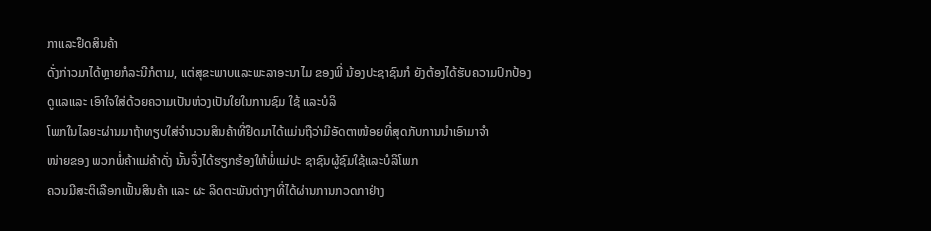ກາແລະຢຶດສິນຄ້າ
ດັ່ງກ່າວມາໄດ້ຫຼາຍກໍລະນີກໍຕາມ, ແຕ່ສຸຂະພາບແລະພະລາອະນາໄມ ຂອງພີ່ ນ້ອງປະຊາຊົນກໍ ຍັງຕ້ອງໄດ້ຮັບຄວາມປົກປ້ອງ
ດູແລແລະ ເອົາໃຈໃສ່ດ້ວຍຄວາມເປັນຫ່ວງເປັນໃຍໃນການຊົມ ໃຊ້ ແລະບໍລິ
ໂພກໃນໄລຍະຜ່ານມາຖ້າທຽບໃສ່ຈຳນວນສິນຄ້າທີ່ຢຶດມາໄດ້ແມ່ນຖືວ່າມີອັດຕາໜ້ອຍທີ່ສຸດກັບການນຳເອົາມາຈຳ
ໜ່າຍຂອງ ພວກພໍ່ຄ້າແມ່ຄ້າດັ່ງ ນັ້ນຈຶ່ງໄດ້ຮຽກຮ້ອງໃຫ້ພໍ່ແມ່ປະ ຊາຊົນຜູ້ຊົມໃຊ້ແລະບໍລິໂພກ
ຄວນມີສະຕິເລືອກເຟັ້ນສິນຄ້າ ແລະ ຜະ ລິດຕະພັນຕ່າງໆທີ່ໄດ້ຜ່ານການກວດກາຢ່າງ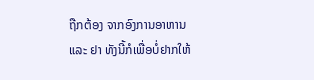ຖືກຕ້ອງ ຈາກອົງການອາຫານ
ແລະ ຢາ ທັງນີ້ກໍເພື່ອບໍ່ຢາກໃຫ້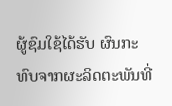ຜູ້ຊົມໃຊ້ໄດ້ຮັບ ຜົນກະທົບຈາກຜະລິດຕະພັນທີ່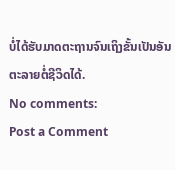ບໍ່ໄດ້ຮັບມາດຕະຖານຈົນເຖິງຂັ້ນເປັນອັນຕະລາຍຕໍ່ຊີວິດໄດ້.
No comments:
Post a Comment